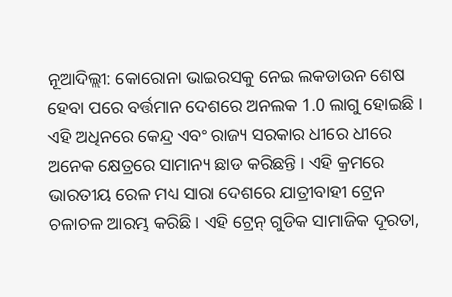ନୂଆଦିଲ୍ଲୀ: କୋରୋନା ଭାଇରସକୁ ନେଇ ଲକଡାଉନ ଶେଷ ହେବା ପରେ ବର୍ତ୍ତମାନ ଦେଶରେ ଅନଲକ 1.0 ଲାଗୁ ହୋଇଛି । ଏହି ଅଧିନରେ କେନ୍ଦ୍ର ଏବଂ ରାଜ୍ୟ ସରକାର ଧୀରେ ଧୀରେ ଅନେକ କ୍ଷେତ୍ରରେ ସାମାନ୍ୟ ଛାଡ କରିଛନ୍ତି । ଏହି କ୍ରମରେ ଭାରତୀୟ ରେଳ ମଧ୍ୟ ସାରା ଦେଶରେ ଯାତ୍ରୀବାହୀ ଟ୍ରେନ ଚଳାଚଳ ଆରମ୍ଭ କରିଛି। ଏହି ଟ୍ରେନ୍ ଗୁଡିକ ସାମାଜିକ ଦୂରତା,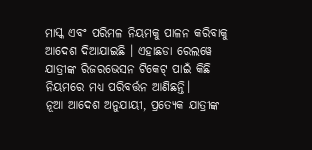ମାସ୍କ ଏବଂ ପରିମଳ ନିୟମକୁ ପାଳନ କରିବାକୁ ଆଦେଶ ଦିଆଯାଇଛି । ଏହାଛଡା ରେଲୱେ ଯାତ୍ରୀଙ୍କ ରିଜରଭେସନ ଟିକେଟ୍ ପାଇଁ କିଛି ନିୟମରେ ମଧ୍ୟ ପରିବର୍ତ୍ତନ ଆଣିଛନ୍ତି।
ନୂଆ ଆଦେଶ ଅନୁଯାୟୀ, ପ୍ରତ୍ୟେକ ଯାତ୍ରୀଙ୍କ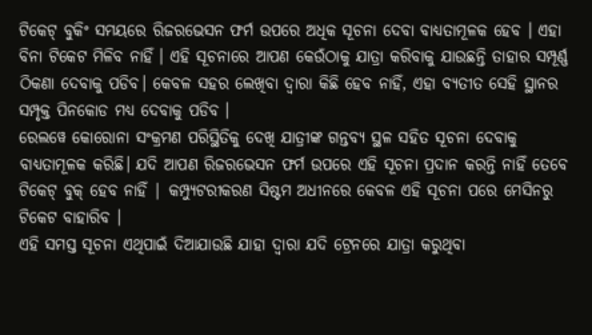ଟିକେଟ୍ ବୁକିଂ ସମୟରେ ରିଜରଭେସନ ଫର୍ମ ଉପରେ ଅଧିକ ସୂଚନା ଦେବା ବାଧ୍ୟତାମୂଳକ ହେବ । ଏହା ବିନା ଟିକେଟ ମିଳିବ ନାହିଁ । ଏହି ସୂଚନାରେ ଆପଣ କେଉଁଠାକୁ ଯାତ୍ରା କରିବାକୁ ଯାଉଛନ୍ତି ତାହାର ସମ୍ପୂର୍ଣ୍ଣ ଠିକଣା ଦେବାକୁ ପଡିବ। କେବଳ ସହର ଲେଖିବା ଦ୍ବାରା କିଛି ହେବ ନାହିଁ, ଏହା ବ୍ୟତୀତ ସେହି ସ୍ଥାନର ସମ୍ପୃକ୍ତ ପିନକୋଡ ମଧ୍ୟ ଦେବାକୁ ପଡିବ ।
ରେଲୱେ କୋରୋନା ସଂକ୍ରମଣ ପରିସ୍ଥିତିକୁ ଦେଖି ଯାତ୍ରୀଙ୍କ ଗନ୍ତବ୍ୟ ସ୍ଥଳ ସହିତ ସୂଚନା ଦେବାକୁ ବାଧ୍ୟତାମୂଳକ କରିଛି। ଯଦି ଆପଣ ରିଜରଭେସନ ଫର୍ମ ଉପରେ ଏହି ସୂଚନା ପ୍ରଦାନ କରନ୍ତି ନାହିଁ ତେବେ ଟିକେଟ୍ ବୁକ୍ ହେବ ନାହିଁ | କମ୍ପ୍ୟୁଟରୀକରଣ ସିଷ୍ଟମ ଅଧୀନରେ କେବଳ ଏହି ସୂଚନା ପରେ ମେସିନରୁ ଟିକେଟ ବାହାରିବ ।
ଏହି ସମସ୍ତ ସୂଚନା ଏଥିପାଇଁ ଦିଆଯାଉଛି ଯାହା ଦ୍ବାରା ଯଦି ଟ୍ରେନରେ ଯାତ୍ରା କରୁଥିବା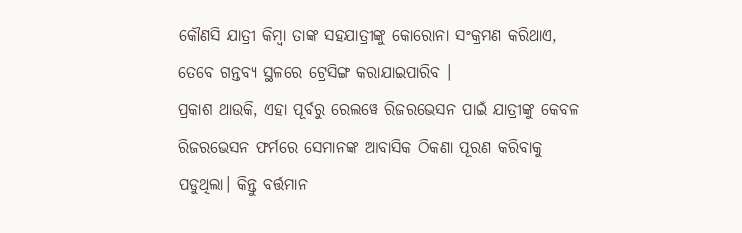କୌଣସି ଯାତ୍ରୀ କିମ୍ବା ତାଙ୍କ ସହଯାତ୍ରୀଙ୍କୁ କୋରୋନା ସଂକ୍ରମଣ କରିଥାଏ, ତେବେ ଗନ୍ତବ୍ୟ ସ୍ଥଳରେ ଟ୍ରେସିଙ୍ଗ କରାଯାଇପାରିବ ।
ପ୍ରକାଶ ଥାଉକି, ଏହା ପୂର୍ବରୁ ରେଲୱେ ରିଜରଭେସନ ପାଇଁ ଯାତ୍ରୀଙ୍କୁ କେବଳ ରିଜରଭେସନ ଫର୍ମରେ ସେମାନଙ୍କ ଆବାସିକ ଠିକଣା ପୂରଣ କରିବାକୁ ପଡୁଥିଲା। କିନ୍ତୁ ବର୍ତ୍ତମାନ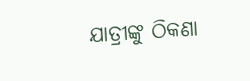ଯାତ୍ରୀଙ୍କୁ ଠିକଣା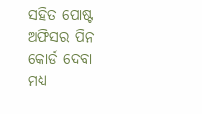ସହିତ ପୋଷ୍ଟ ଅଫିସର ପିନ କୋର୍ଡ ଦେବା ମଧ୍ଯ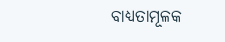ବାଧ୍ୟତାମୂଳକ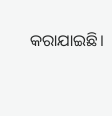କରାଯାଇଛି।